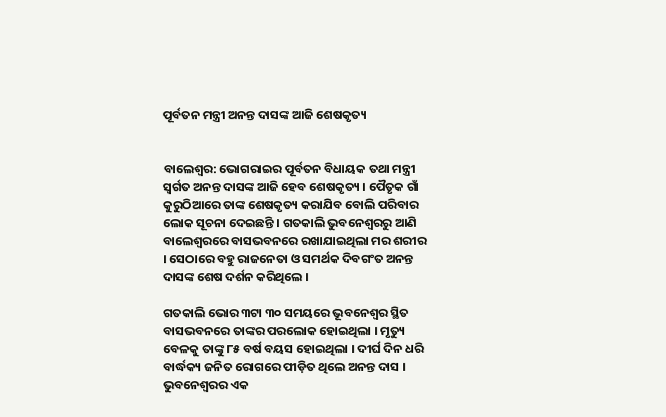ପୂର୍ବତନ ମନ୍ତ୍ରୀ ଅନନ୍ତ ଦାସଙ୍କ ଆଜି ଶେଷକୃତ୍ୟ


ବାଲେଶ୍ବର: ଭୋଗରାଇର ପୂର୍ବତନ ବିଧାୟକ ତଥା ମନ୍ତ୍ରୀ ସ୍ବର୍ଗତ ଅନନ୍ତ ଦାସଙ୍କ ଆଜି ହେବ ଶେଷକୃତ୍ୟ । ପୈତୃକ ଗାଁ କୁରୁଠିଆରେ ତାଙ୍କ ଶେଷକୃତ୍ୟ କରାଯିବ ବୋଲି ପରିବାର ଲୋକ ସୂଚନା ଦେଇଛନ୍ତି । ଗତକାଲି ଭୁବନେଶ୍ୱରରୁ ଆଣି ବାଲେଶ୍ୱରରେ ବାସଭବନରେ ରଖାଯାଇଥିଲା ମର ଶରୀର । ସେଠାରେ ବହୁ ରାଜନେତା ଓ ସମର୍ଥକ ଦିବଗଂତ ଅନନ୍ତ ଦାସଙ୍କ ଶେଷ ଦର୍ଶନ କରିଥିଲେ ।

ଗତକାଲି ଭୋର ୩ଟା ୩୦ ସମୟରେ ଭୂବନେଶ୍ୱର ସ୍ଥିତ ବାସଭବନରେ ତାଙ୍କର ପରଲୋକ ହୋଇଥିଲା । ମୃତ୍ୟୁ ବେଳକୁ ତାଙ୍କୁ ୮୫ ବର୍ଷ ବୟସ ହୋଇଥିଲା । ଦୀର୍ଘ ଦିନ ଧରି ବାର୍ଦ୍ଧକ୍ୟ ଜନିତ ରୋଗରେ ପୀଡ଼ିତ ଥିଲେ ଅନନ୍ତ ଦାସ । ଭୁବନେଶ୍ୱରର ଏକ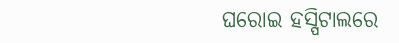ଘରୋଇ ହସ୍ପିଟାଲରେ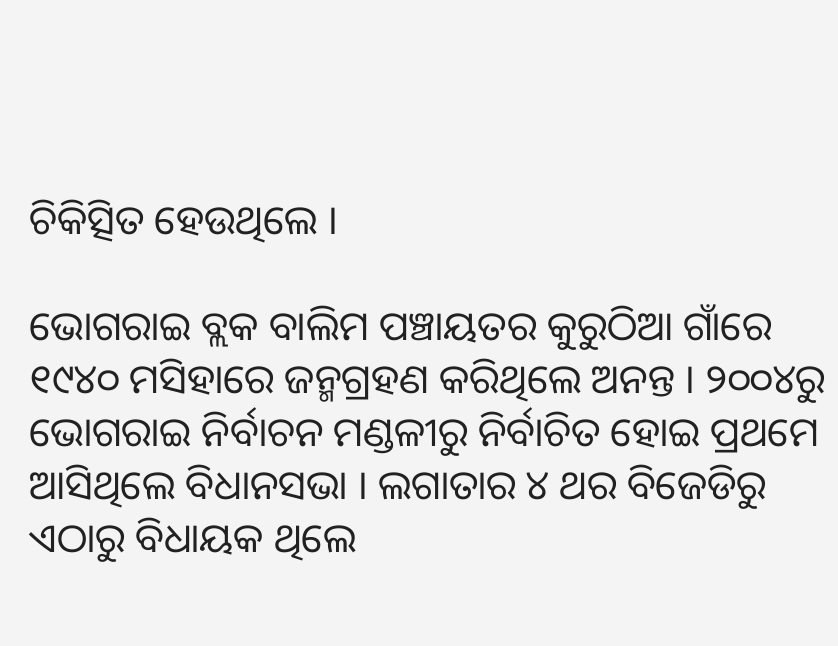ଚିକିତ୍ସିତ ହେଉଥିଲେ ।

ଭୋଗରାଇ ବ୍ଲକ ବାଲିମ ପଞ୍ଚାୟତର କୁରୁଠିଆ ଗାଁରେ ୧୯୪୦ ମସିହାରେ ଜନ୍ମଗ୍ରହଣ କରିଥିଲେ ଅନନ୍ତ । ୨୦୦୪ରୁ ଭୋଗରାଇ ନିର୍ବାଚନ ମଣ୍ଡଳୀରୁ ନିର୍ବାଚିତ ହୋଇ ପ୍ରଥମେ ଆସିଥିଲେ ବିଧାନସଭା । ଲଗାତାର ୪ ଥର ବିଜେଡିରୁ ଏଠାରୁ ବିଧାୟକ ଥିଲେ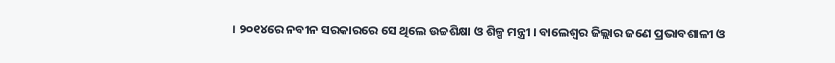। ୨୦୧୪ରେ ନବୀନ ସରକାରରେ ସେ ଥିଲେ ଉଚ୍ଚଶିକ୍ଷା ଓ ଶିଳ୍ପ ମନ୍ତ୍ରୀ । ବାଲେଶ୍ବର ଜିଲ୍ଲାର ଜଣେ ପ୍ରଭାବଶାଳୀ ଓ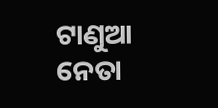ଟାଣୁଆ ନେତା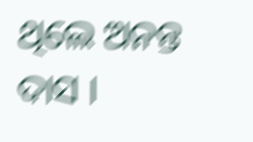ଥିଲେ ଅନନ୍ତ ଦାସ ।